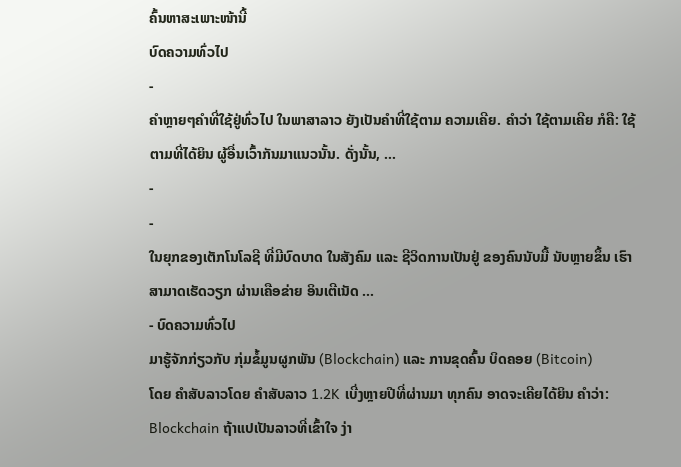ຄົ້ນຫາສະເພາະໜ້ານີ້
ບົດຄວາມທົ່ວໄປ
-
ຄຳຫຼາຍໆຄຳທີ່ໃຊ້ຢູ່ທົ່ວໄປ ໃນພາສາລາວ ຍັງເປັນຄຳທີ່ໃຊ້ຕາມ ຄວາມເຄີຍ. ຄຳວ່າ ໃຊ້ຕາມເຄີຍ ກໍຄື: ໃຊ້ຕາມທີ່ໄດ້ຍິນ ຜູ້ອື່ນເວົ້າກັນມາແນວນັ້ນ. ດັ່ງນັ້ນ, …
-
-
ໃນຍຸກຂອງເຕັກໂນໂລຊີ ທີ່ມີບົດບາດ ໃນສັງຄົມ ແລະ ຊີວິດການເປັນຢູ່ ຂອງຄົນນັບມື້ ນັບຫຼາຍຂຶ້ນ ເຮົາສາມາດເຮັດວຽກ ຜ່ານເຄືອຂ່າຍ ອິນເຕີເນັດ …
- ບົດຄວາມທົ່ວໄປ
ມາຮູ້ຈັກກ່ຽວກັບ ກຸ່ມຂໍ້ມູນຜູກພັນ (Blockchain) ແລະ ການຂຸດຄົ້ນ ບິດຄອຍ (Bitcoin)
ໂດຍ ຄໍາສັບລາວໂດຍ ຄໍາສັບລາວ 1.2K ເບີ່ງຫຼາຍປີທີ່ຜ່ານມາ ທຸກຄົນ ອາດຈະເຄີຍໄດ້ຍິນ ຄຳວ່າ: Blockchain ຖ້າແປເປັນລາວທີ່ເຂົ້າໃຈ ງ່າ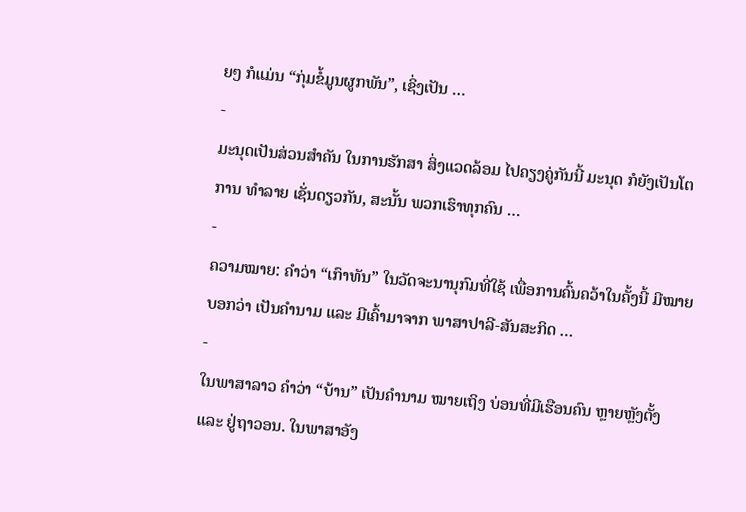ຍໆ ກໍແມ່ນ “ກຸ່ມຂໍ້ມູນຜູກພັນ”, ເຊິ່ງເປັນ …
-
ມະນຸດເປັນສ່ວນສຳຄັນ ໃນການຮັກສາ ສິ່ງແວດລ້ອມ ໄປຄຽງຄູ່ກັນນີ້ ມະນຸດ ກໍຍັງເປັນໂຕການ ທຳລາຍ ເຊັ່ນດຽວກັນ, ສະນັ້ນ ພວກເຮົາທຸກຄົນ …
-
ຄວາມໝາຍ: ຄຳວ່າ “ເກົາທັນ” ໃນວັດຈະນານຸກົມທີ່ໃຊ້ ເພື່ອການຄົ້ນຄວ້າໃນຄັ້ງນີ້ ມີໝາຍບອກວ່າ ເປັນຄຳນາມ ແລະ ມີເຄົ້າມາຈາກ ພາສາປາລີ-ສັນສະກິດ …
-
ໃນພາສາລາວ ຄຳວ່າ “ບ້ານ” ເປັນຄຳນາມ ໝາຍເຖິງ ບ່ອນທີ່ມີເຮືອນຄົນ ຫຼາຍຫຼັງຕັ້ງ ແລະ ຢູ່ຖາວອນ. ໃນພາສາອັງ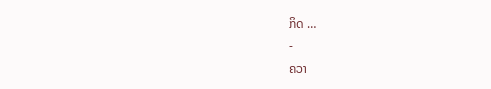ກິດ …
-
ຄວາ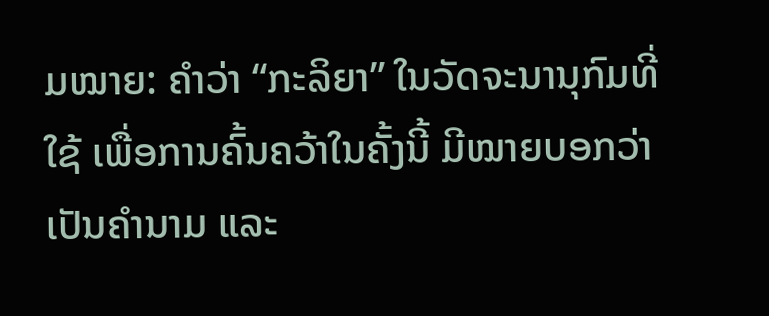ມໝາຍ: ຄຳວ່າ “ກະລິຍາ” ໃນວັດຈະນານຸກົມທີ່ໃຊ້ ເພື່ອການຄົ້ນຄວ້າໃນຄັ້ງນີ້ ມີໝາຍບອກວ່າ ເປັນຄຳນາມ ແລະ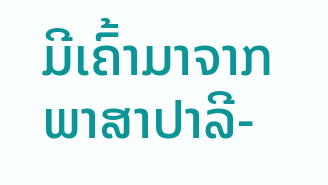ມີເຄົ້າມາຈາກ ພາສາປາລີ-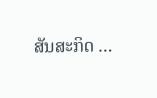ສັນສະກິດ …